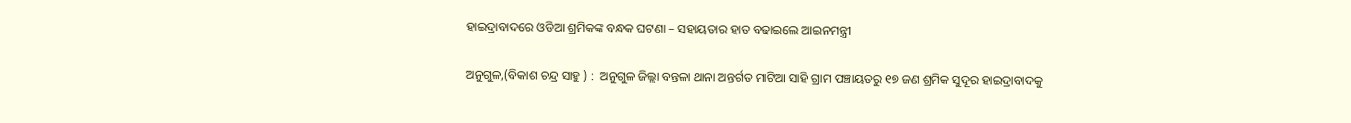ହାଇଦ୍ରାବାଦରେ ଓଡିଆ ଶ୍ରମିକଙ୍କ ବନ୍ଧକ ଘଟଣା – ସହାୟତାର ହାତ ବଢାଇଲେ ଆଇନମନ୍ତ୍ରୀ

ଅନୁଗୁଳ,(ବିକାଶ ଚନ୍ଦ୍ର ସାହୁ ) :  ଅନୁଗୁଳ ଜିଲ୍ଲା ବନ୍ତଳା ଥାନା ଅନ୍ତର୍ଗତ ମାଟିଆ ସାହି ଗ୍ରାମ ପଞ୍ଚାୟତରୁ ୧୭ ଜଣ ଶ୍ରମିକ ସୁଦୂର ହାଇଦ୍ରାବାଦକୁ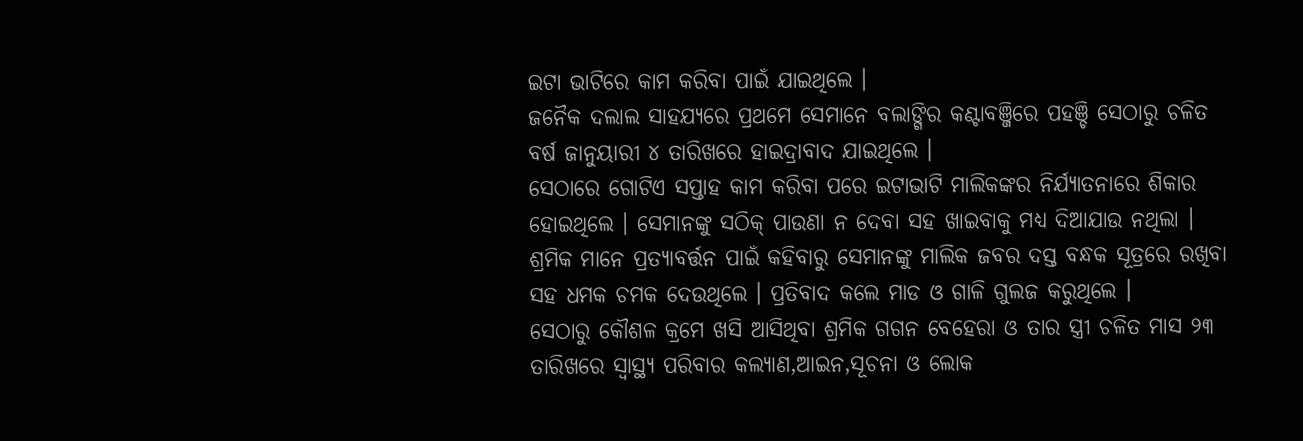ଇଟା ଭାଟିରେ କାମ କରିବା ପାଇଁ ଯାଇଥିଲେ ।
ଜନୈକ ଦଲାଲ ସାହଯ୍ୟରେ ପ୍ରଥମେ ସେମାନେ ବଲାଙ୍ଗିର କଣ୍ଟାବଞ୍ଜିରେ ପହଞ୍ଚି ସେଠାରୁ ଚଳିତ ବର୍ଷ ଜାନୁୟାରୀ ୪ ତାରିଖରେ ହାଇଦ୍ରାବାଦ ଯାଇଥିଲେ ।
ସେଠାରେ ଗୋଟିଏ ସପ୍ତାହ କାମ କରିବା ପରେ ଇଟାଭାଟି ମାଲିକଙ୍କର ନିର୍ଯ୍ୟାତନାରେ ଶିକାର ହୋଇଥିଲେ । ସେମାନଙ୍କୁ ସଠିକ୍ ପାଉଣା ନ ଦେବା ସହ ଖାଇବାକୁ ମଧ୍ୟ ଦିଆଯାଉ ନଥିଲା । ଶ୍ରମିକ ମାନେ ପ୍ରତ୍ୟାବର୍ତ୍ତନ ପାଇଁ କହିବାରୁ ସେମାନଙ୍କୁ ମାଲିକ ଜବର ଦସ୍ତ ବନ୍ଧକ ସୂତ୍ରରେ ରଖିବା ସହ ଧମକ ଚମକ ଦେଉଥିଲେ । ପ୍ରତିବାଦ କଲେ ମାଡ ଓ ଗାଳି ଗୁଲଜ କରୁଥିଲେ ।
ସେଠାରୁ କୌଶଳ କ୍ରମେ ଖସି ଆସିଥିବା ଶ୍ରମିକ ଗଗନ ବେହେରା ଓ ତାର ସ୍ତ୍ରୀ ଚଳିତ ମାସ ୨୩ ତାରିଖରେ ସ୍ୱାସ୍ଥ୍ୟ ପରିବାର କଲ୍ୟାଣ,ଆଇନ,ସୂଚନା ଓ ଲୋକ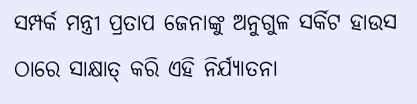ସମ୍ପର୍କ ମନ୍ତ୍ରୀ ପ୍ରତାପ ଜେନାଙ୍କୁ ଅନୁଗୁଳ ସର୍କିଟ ହାଉସ ଠାରେ ସାକ୍ଷାତ୍ କରି ଏହି ନିର୍ଯ୍ୟାତନା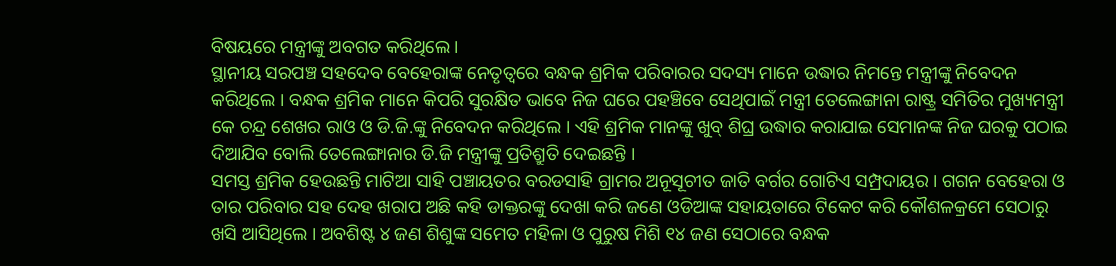ବିଷୟରେ ମନ୍ତ୍ରୀଙ୍କୁ ଅବଗତ କରିଥିଲେ ।
ସ୍ଥାନୀୟ ସରପଞ୍ଚ ସହଦେବ ବେହେରାଙ୍କ ନେତୃତ୍ୱରେ ବନ୍ଧକ ଶ୍ରମିକ ପରିବାରର ସଦସ୍ୟ ମାନେ ଉଦ୍ଧାର ନିମନ୍ତେ ମନ୍ତ୍ରୀଙ୍କୁ ନିବେଦନ କରିଥିଲେ । ବନ୍ଧକ ଶ୍ରମିକ ମାନେ କିପରି ସୁରକ୍ଷିତ ଭାବେ ନିଜ ଘରେ ପହଞ୍ଚିବେ ସେଥିପାଇଁ ମନ୍ତ୍ରୀ ତେଲେଙ୍ଗାନା ରାଷ୍ଟ୍ର ସମିତିର ମୁଖ୍ୟମନ୍ତ୍ରୀ କେ ଚନ୍ଦ୍ର ଶେଖର ରାଓ ଓ ଡି.ଜି.ଙ୍କୁ ନିବେଦନ କରିଥିଲେ । ଏହି ଶ୍ରମିକ ମାନଙ୍କୁ ଖୁବ୍ ଶିଘ୍ର ଉଦ୍ଧାର କରାଯାଇ ସେମାନଙ୍କ ନିଜ ଘରକୁ ପଠାଇ ଦିଆଯିବ ବୋଲି ତେଲେଙ୍ଗାନାର ଡି.ଜି ମନ୍ତ୍ରୀଙ୍କୁ ପ୍ରତିଶ୍ରୁତି ଦେଇଛନ୍ତି ।
ସମସ୍ତ ଶ୍ରମିକ ହେଉଛନ୍ତି ମାଟିଆ ସାହି ପଞ୍ଚାୟତର ବରଡସାହି ଗ୍ରାମର ଅନୂସୂଚୀତ ଜାତି ବର୍ଗର ଗୋଟିଏ ସମ୍ପ୍ରଦାୟର । ଗଗନ ବେହେରା ଓ ତାର ପରିବାର ସହ ଦେହ ଖରାପ ଅଛି କହି ଡାକ୍ତରଙ୍କୁ ଦେଖା କରି ଜଣେ ଓଡିଆଙ୍କ ସହାୟତାରେ ଟିକେଟ କରି କୌଶଳକ୍ରମେ ସେଠାରୁ ଖସି ଆସିଥିଲେ । ଅବଶିଷ୍ଟ ୪ ଜଣ ଶିଶୁଙ୍କ ସମେତ ମହିଳା ଓ ପୁରୁଷ ମିଶି ୧୪ ଜଣ ସେଠାରେ ବନ୍ଧକ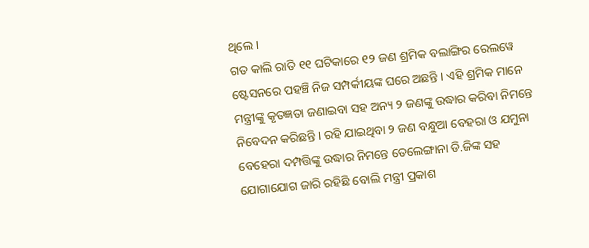ଥିଲେ ।
ଗତ କାଲି ରାତି ୧୧ ଘଟିକାରେ ୧୨ ଜଣ ଶ୍ରମିକ ବଲାଙ୍ଗିର ରେଲୱେ ଷ୍ଟେସନରେ ପହଞ୍ଚି ନିଜ ସମ୍ପର୍କୀୟଙ୍କ ଘରେ ଅଛନ୍ତି । ଏହି ଶ୍ରମିକ ମାନେ ମନ୍ତ୍ରୀଙ୍କୁ କୃତଜ୍ଞତା ଜଣାଇବା ସହ ଅନ୍ୟ ୨ ଜଣଙ୍କୁ ଉଦ୍ଧାର କରିବା ନିମନ୍ତେ ନିବେଦନ କରିଛନ୍ତି । ରହି ଯାଇଥିବା ୨ ଜଣ ବନ୍ଧୁଆ ବେହରା ଓ ଯମୁନା ବେହେରା ଦମ୍ପତ୍ତିଙ୍କୁ ଉଦ୍ଧାର ନିମନ୍ତେ ତେଲେଙ୍ଗାନା ଡି.ଜିଙ୍କ ସହ ଯୋଗାଯୋଗ ଜାରି ରହିଛି ବୋଲି ମନ୍ତ୍ରୀ ପ୍ରକାଶ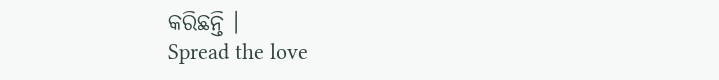କରିଛନ୍ତି ।
Spread the love